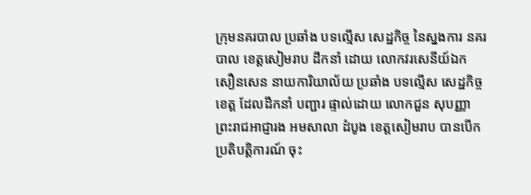ក្រុមនគរបាល ប្រឆាំង បទល្មើស សេដ្ឋកិច្ច នៃស្នងការ នគរបាល ខេត្តសៀមរាប ដឹកនាំ ដោយ លោកវរសេនីយ៍ឯក សឿនសេន នាយការិយាល័យ ប្រឆាំង បទល្មើស សេដ្ឋកិច្ចខេត្ត ដែលដឹកនាំ បញ្ជារ ផ្ទាល់ដោយ លោកជួន សុបញ្ញា ព្រះរាជអាជ្ញារង អមសាលា ដំបូង ខេត្តសៀមរាប បានបើកប្រតិបត្តិការណ៍ ចុះ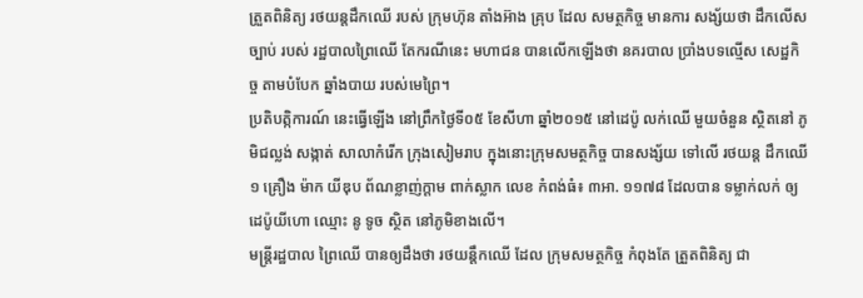ត្រួតពិនិត្យ រថយន្តដឹកឈើ របស់ ក្រុមហ៊ុន តាំងអ៊ាង គ្រុប ដែល សមត្ថកិច្ច មានការ សង្ស័យថា ដឹកលើសច្បាប់ របស់ រដ្ឋបាលព្រៃឈើ តែករណីនេះ មហាជន បានលើកឡើងថា នគរបាល ប្រាំងបទល្មើស សេដ្ឋកិច្ច តាមបំបែក ឆ្នាំងបាយ របស់មេព្រៃ។
ប្រតិបត្កិការណ៍ នេះធ្វើឡើង នៅព្រឹកថ្ងៃទី០៥ ខែសីហា ឆ្នាំ២០១៥ នៅដេប៉ូ លក់ឈើ មួយចំនួន ស្ថិតនៅ ភូមិជល្លង់ សង្កាត់ សាលាកំរើក ក្រុងសៀមរាប ក្នុងនោះក្រុមសមត្ថកិច្ច បានសង្ស័យ ទៅលើ រថយន្ត ដឹកឈើ១ គ្រឿង ម៉ាក យីឌុប ព័ណខ្លាញ់ក្ដាម ពាក់ស្លាក លេខ កំពង់ធំ៖ ៣អា. ១១៧៨ ដែលបាន ទម្លាក់លក់ ឲ្យ ដេប៉ូយីហោ ឈ្មោះ នូ ទូច ស្ថិត នៅភូមិខាងលើ។
មន្ត្រីរដ្ឋបាល ព្រៃឈើ បានឲ្យដឹងថា រថយន្ដឹកឈើ ដែល ក្រុមសមត្ថកិច្ច កំពុងតែ ត្រួតពិនិត្យ ជា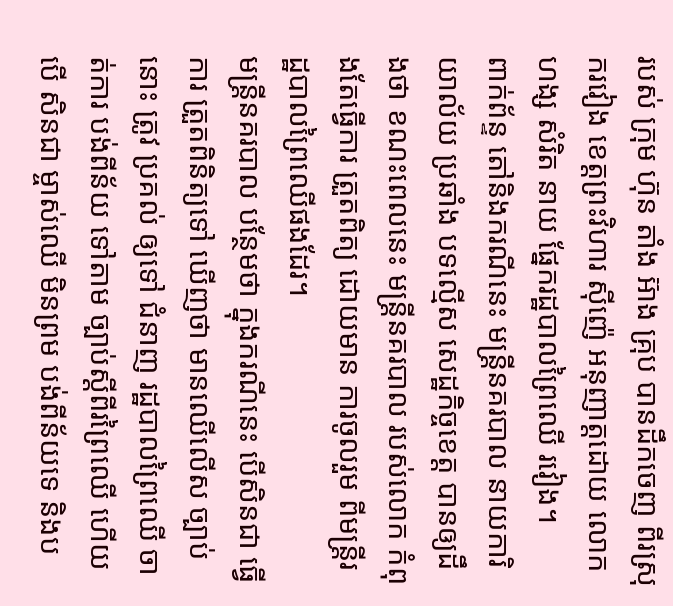របស់ ក្រុម ហ៊ុន តាំង អ៊ាង គ្រុប បានដឹកចេញ ពីរស្រុករវៀង ខេត្តព្រះវិហារ ស៊ីញ៉េ អនុញាត្តដោយ លោកហង្ស សំរិត នាយ ផ្នែករដ្ឋបាលព្រៃឈើ រវៀង។
ពាក់ព័ន្ទ តៅនិងករណីនេះ មន្ត្រីនគរបាល នាយការិយាល័យ ប្រឆាំង បទល្មើស សេដ្ឋកិច្ចខេត្ត បានឲ្យដឹងថា ខណះពេលនេះ មន្ត្រីនគរបាល របស់លោក កំពុងតែធ្វើការ ត្រួតពិត្យ ដោយមាន ការចូលរួម ពីមន្ត្រីរដ្ឋបាលព្រៃឈើផងដែរ។
មន្ត្រីនគរបាល បន្ថែមថា ក្នុងករណីនេះ បើសិនជា ធ្វើការ ត្រួតពិនិត្យទៅ ឃើញថា មានឈើលើស ច្បាប់នោះ ត្រូវ ប្រគល់ ឲ្យទៅ ជំនាញ រដ្ឋបាលព្រៃឈើ ចាត់ការ បង់ពីន័យ ទៅតាម ច្បាប់ស្ដីពីរព្រៃឈើ ហើយបើ សិនជា ម្ចាស់ឈើ មិនព្រម បង់ពីន័យទេ និងប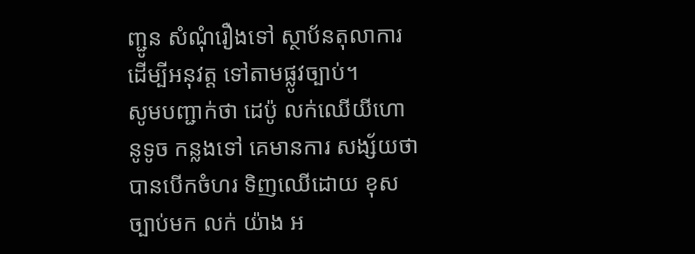ញ្ជូន សំណុំរឿងទៅ ស្ថាប័នតុលាការ ដើម្បីអនុវត្ត ទៅតាមផ្លូវច្បាប់។
សូមបញ្ជាក់ថា ដេប៉ូ លក់ឈើយីហោ នូទូច កន្លងទៅ គេមានការ សង្ស័យថា បានបើកចំហរ ទិញឈើដោយ ខុសច្បាប់មក លក់ យ៉ាង អ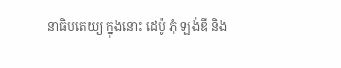នាធិបតេយ្យ ក្នុងនោះ ដេប៉ូ ភុំ ឡង់ឌី និង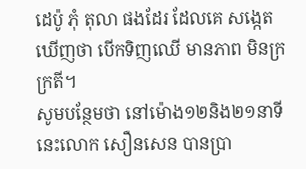ដេប៉ូ ភុំ តុលា ផងដែរ ដែលគេ សង្កេតឃើញថា បើកទិញឈើ មានភាព មិនក្រក្រតី។
សូមបន្ថែមថា នៅម៉ោង១២និង២១នាទីនេះលោក សឿនសេន បានប្រា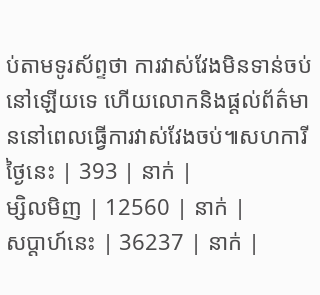ប់តាមទូរស័ព្ទថា ការវាស់វែងមិនទាន់ចប់នៅឡើយទេ ហើយលោកនិងផ្តល់ព័ត៌មាននៅពេលធ្វើការវាស់វែងចប់៕សហការី
ថ្ងៃនេះ | 393 | នាក់ |
ម្សិលមិញ | 12560 | នាក់ |
សប្ដាហ៍នេះ | 36237 | នាក់ |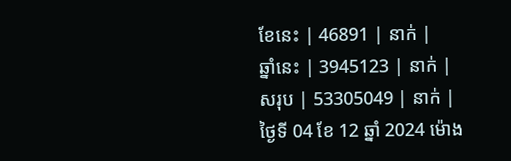ខែនេះ | 46891 | នាក់ |
ឆ្នាំនេះ | 3945123 | នាក់ |
សរុប | 53305049 | នាក់ |
ថ្ងៃទី 04 ខែ 12 ឆ្នាំ 2024 ម៉ោង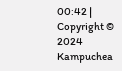00:42 |
Copyright © 2024 Kampuchea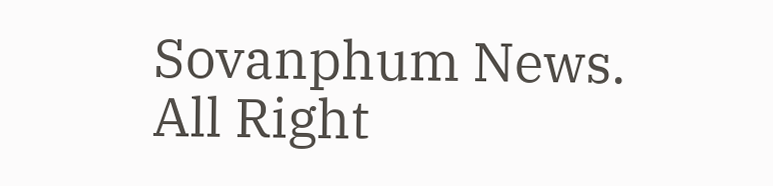Sovanphum News. All Right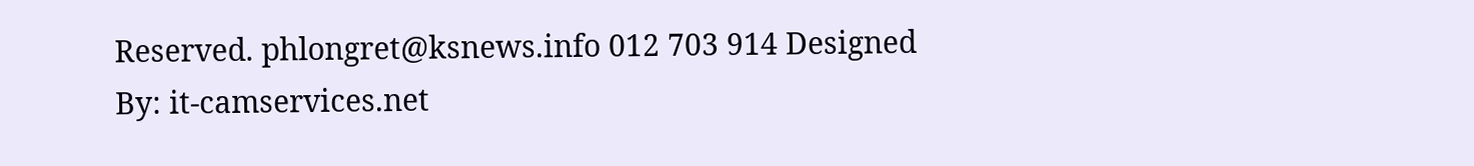Reserved. phlongret@ksnews.info 012 703 914 Designed By: it-camservices.net